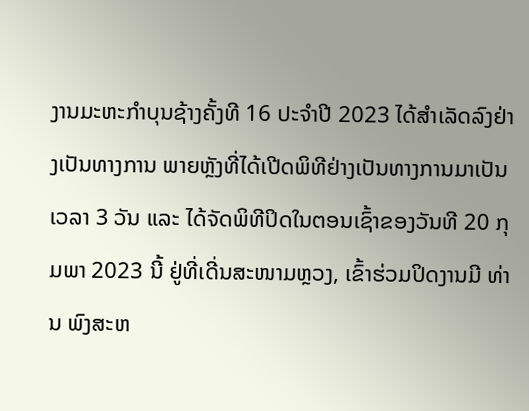ງານມະຫະກໍາບຸນຊ້າງຄັ້ງທີ 16 ປະຈໍາປີ 2023 ໄດ້ສໍາເລັດລົງຢ່າງເປັນທາງການ ພາຍຫຼັງທີ່ໄດ້ເປີດພິທີຢ່າງເປັນທາງການມາເປັນເວລາ 3 ວັນ ແລະ ໄດ້ຈັດພິທີປິດໃນຕອນເຊົ້າຂອງວັນທີ 20 ກຸມພາ 2023 ນີ້ ຢູ່ທີ່ເດີ່ນສະໜາມຫຼວງ, ເຂົ້າຮ່ວມປິດງານມີ ທ່ານ ພົງສະຫ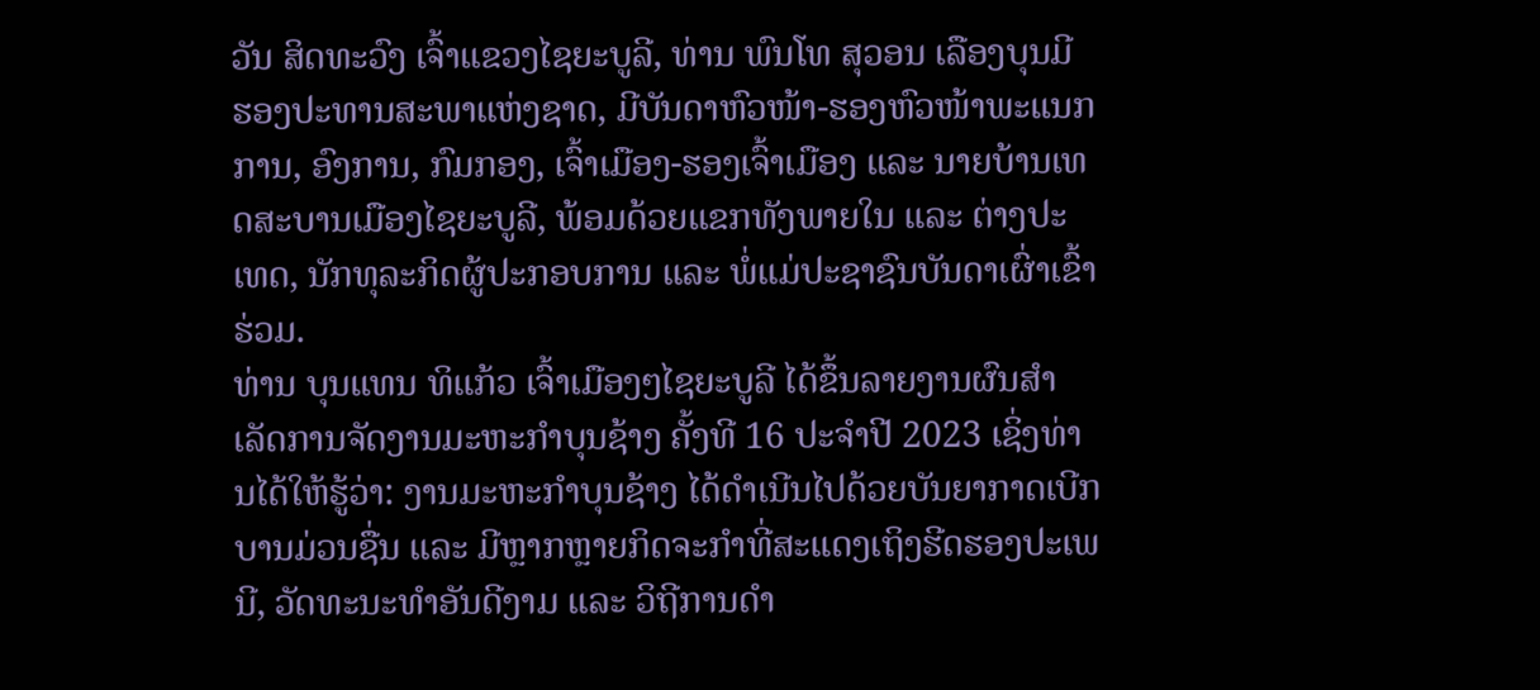ວັນ ສິດທະວົງ ເຈົ້າແຂວງໄຊຍະບູລີ, ທ່ານ ພົນໂທ ສຸວອນ ເລືອງບຸນມີ ຮອງປະທານສະພາແຫ່ງຊາດ, ມີບັນດາຫົວໜ້າ-ຮອງຫົວໜ້າພະແນກການ, ອົງການ, ກົມກອງ, ເຈົ້າເມືອງ-ຮອງເຈົ້າເມືອງ ແລະ ນາຍບ້ານເທດສະບານເມືອງໄຊຍະບູລີ, ພ້ອມດ້ວຍແຂກທັງພາຍໃນ ແລະ ຕ່າງປະເທດ, ນັກທຸລະກິດຜູ້ປະກອບການ ແລະ ພໍ່ແມ່ປະຊາຊົນບັນດາເຜົ່າເຂົ້າຮ່ວມ.
ທ່ານ ບຸນແທນ ທິແກ້ວ ເຈົ້າເມືອງໆໄຊຍະບູລີ ໄດ້ຂຶ້ນລາຍງານຜົນສໍາເລັດການຈັດງານມະຫະກໍາບຸນຊ້າງ ຄັ້ງທີ 16 ປະຈໍາປີ 2023 ເຊິ່ງທ່ານໄດ້ໃຫ້ຮູ້ວ່າ: ງານມະຫະກໍາບຸນຊ້າງ ໄດ້ດໍາເນີນໄປດ້ວຍບັນຍາກາດເບີກບານມ່ວນຊື່ນ ແລະ ມີຫຼາກຫຼາຍກິດຈະກໍາທີ່ສະແດງເຖິງຮີດຮອງປະເພນີ, ວັດທະນະທໍາອັນດີງາມ ແລະ ວິຖີການດໍາ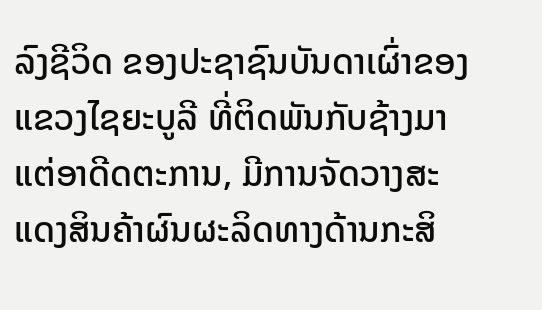ລົງຊີວິດ ຂອງປະຊາຊົນບັນດາເຜົ່າຂອງແຂວງໄຊຍະບູລີ ທີ່ຕິດພັນກັບຊ້າງມາແຕ່ອາດີດຕະການ, ມີການຈັດວາງສະແດງສິນຄ້າຜົນຜະລິດທາງດ້ານກະສິ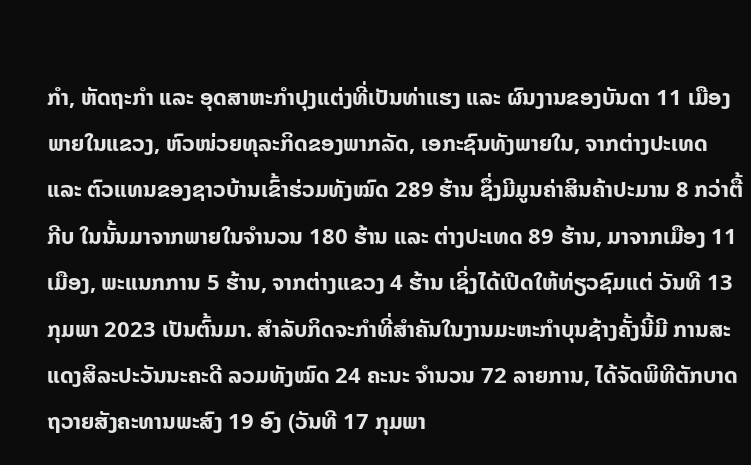ກໍາ, ຫັດຖະກໍາ ແລະ ອຸດສາຫະກໍາປຸງແຕ່ງທີ່ເປັນທ່າແຮງ ແລະ ຜົນງານຂອງບັນດາ 11 ເມືອງພາຍໃນແຂວງ, ຫົວໜ່ວຍທຸລະກິດຂອງພາກລັດ, ເອກະຊົນທັງພາຍໃນ, ຈາກຕ່າງປະເທດ ແລະ ຕົວແທນຂອງຊາວບ້ານເຂົ້າຮ່ວມທັງໝົດ 289 ຮ້ານ ຊຶ່ງມີມູນຄ່າສິນຄ້າປະມານ 8 ກວ່າຕື້ກີບ ໃນນັ້ນມາຈາກພາຍໃນຈໍານວນ 180 ຮ້ານ ແລະ ຕ່າງປະເທດ 89 ຮ້ານ, ມາຈາກເມືອງ 11 ເມືອງ, ພະແນກການ 5 ຮ້ານ, ຈາກຕ່າງແຂວງ 4 ຮ້ານ ເຊິ່ງໄດ້ເປີດໃຫ້ທ່ຽວຊົມແຕ່ ວັນທີ 13 ກຸມພາ 2023 ເປັນຕົ້ນມາ. ສໍາລັບກິດຈະກໍາທີ່ສໍາຄັນໃນງານມະຫະກໍາບຸນຊ້າງຄັ້ງນີ້ມີ ການສະແດງສິລະປະວັນນະຄະດີ ລວມທັງໝົດ 24 ຄະນະ ຈໍານວນ 72 ລາຍການ, ໄດ້ຈັດພິທີຕັກບາດຖວາຍສັງຄະທານພະສົງ 19 ອົງ (ວັນທີ 17 ກຸມພາ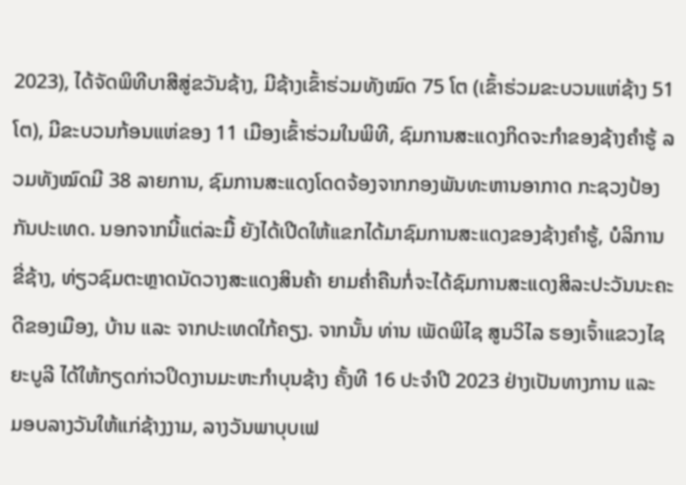2023), ໄດ້ຈັດພິທີບາສີສູ່ຂວັນຊ້າງ, ມີຊ້າງເຂົ້າຮ່ວມທັງໝົດ 75 ໂຕ (ເຂົ້າຮ່ວມຂະບວນແຫ່ຊ້າງ 51 ໂຕ), ມີຂະບວນກ້ອນແຫ່ຂອງ 11 ເມືອງເຂົ້າຮ່ວມໃນພິທີ, ຊົມການສະແດງກິດຈະກໍາຂອງຊ້າງຄໍາຮູ້ ລວມທັງໝົດມີ 38 ລາຍການ, ຊົມການສະແດງໂດດຈ້ອງຈາກກອງພັນທະຫານອາກາດ ກະຊວງປ້ອງກັນປະເທດ. ນອກຈາກນີ້ແຕ່ລະມື້ ຍັງໄດ້ເປີດໃຫ້ແຂກໄດ້ມາຊົມການສະແດງຂອງຊ້າງຄໍາຮູ້, ບໍລິການຂີ່ຊ້າງ, ທ່ຽວຊົມຕະຫຼາດນັດວາງສະແດງສິນຄ້າ ຍາມຄໍ່າຄືນກໍ່ຈະໄດ້ຊົມການສະແດງສິລະປະວັນນະຄະດີຂອງເມືອງ, ບ້ານ ແລະ ຈາກປະເທດໃກ້ຄຽງ. ຈາກນັ້ນ ທ່ານ ເພັດພິໄຊ ສູນວິໄລ ຮອງເຈົ້າແຂວງໄຊຍະບູລີ ໄດ້ໃຫ້ກຽດກ່າວປິດງານມະຫະກໍາບຸນຊ້າງ ຄັ້ງທີ 16 ປະຈໍາປີ 2023 ຢ່າງເປັນທາງການ ແລະ ມອບລາງວັນໃຫ້ແກ່ຊ້າງງາມ, ລາງວັນພາບຸບເຟ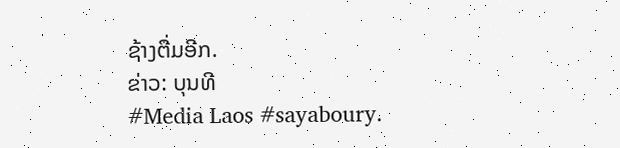ຊ້າງຕື່ມອີກ.
ຂ່າວ: ບຸນທີ
#Media Laos #sayaboury.